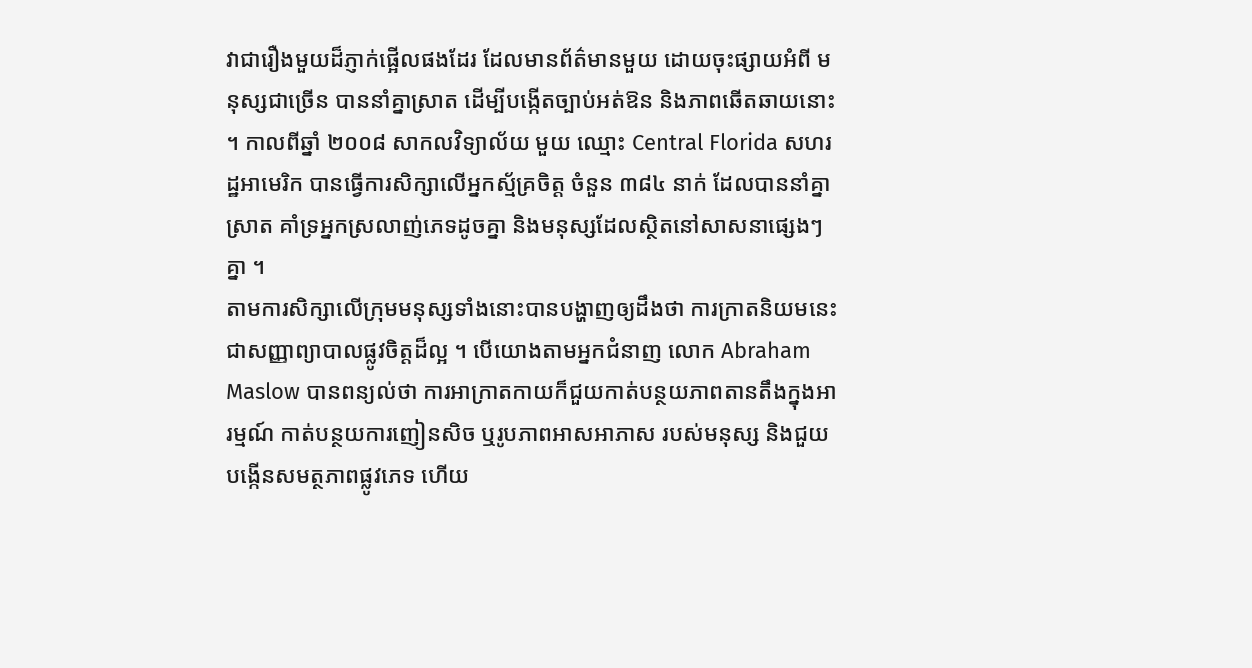វាជារឿងមួយដ៏ភ្ញាក់ផ្អើលផងដែរ ដែលមានព័ត៌មានមួយ ដោយចុះផ្សាយអំពី មនុស្សជាច្រើន បាននាំគ្នាស្រាត ដើម្បីបង្កើតច្បាប់អត់ឱន និងភាពឆើតឆាយនោះ ។ កាលពីឆ្នាំ ២០០៨ សាកលវិទ្យាល័យ មួយ ឈ្មោះ Central Florida សហរដ្ឋអាមេរិក បានធ្វើការសិក្សាលើអ្នកស្ម័គ្រចិត្ត ចំនួន ៣៨៤ នាក់ ដែលបាននាំគ្នាស្រាត គាំទ្រអ្នកស្រលាញ់ភេទដូចគ្នា និងមនុស្សដែលស្ថិតនៅសាសនាផ្សេងៗគ្នា ។
តាមការសិក្សាលើក្រុមមនុស្សទាំងនោះបានបង្ហាញឲ្យដឹងថា ការក្រាតនិយមនេះ ជាសញ្ញាព្យាបាលផ្លូវចិត្តដ៏ល្អ ។ បើយោងតាមអ្នកជំនាញ លោក Abraham Maslow បានពន្យល់ថា ការអាក្រាតកាយក៏ជួយកាត់បន្ថយភាពតានតឹងក្នុងអារម្មណ៍ កាត់បន្ថយការញៀនសិច ឬរូបភាពអាសអាភាស របស់មនុស្ស និងជួយបង្កើនសមត្ថភាពផ្លូវភេទ ហើយ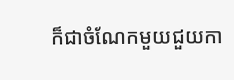ក៏ជាចំណែកមួយជួយកា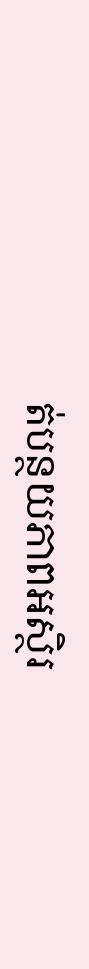ត់បន្ថយភាពអស្ថិរ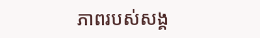ភាពរបស់សង្គ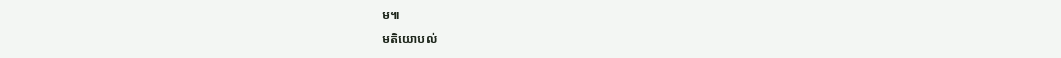ម៕
មតិយោបល់